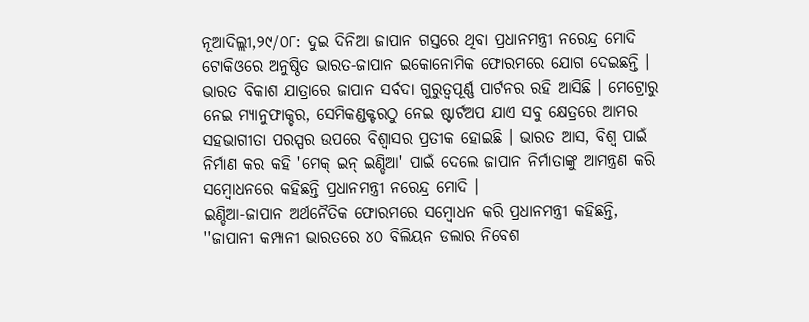ନୂଆଦିଲ୍ଲୀ,୨୯/୦୮: ଦୁଇ ଦିନିଆ ଜାପାନ ଗସ୍ତରେ ଥିବା ପ୍ରଧାନମନ୍ତ୍ରୀ ନରେନ୍ଦ୍ର ମୋଦି ଟୋକିଓରେ ଅନୁଷ୍ଠିତ ଭାରତ-ଜାପାନ ଇକୋନୋମିକ ଫୋରମରେ ଯୋଗ ଦେଇଛନ୍ତି । ଭାରତ ବିକାଶ ଯାତ୍ରାରେ ଜାପାନ ସର୍ବଦା ଗୁରୁତ୍ୱପୂର୍ଣ୍ଣ ପାର୍ଟନର ରହି ଆସିଛି । ମେଟ୍ରୋରୁ ନେଇ ମ୍ୟାନୁଫାକ୍ଚର, ସେମିକଣ୍ଡକ୍ଟରଠୁ ନେଇ ଷ୍ଟାର୍ଟଅପ ଯାଏ ସବୁ କ୍ଷେତ୍ରରେ ଆମର ସହଭାଗୀତା ପରସ୍ପର ଉପରେ ବିଶ୍ୱାସର ପ୍ରତୀକ ହୋଇଛି । ଭାରତ ଆସ, ବିଶ୍ୱ ପାଇଁ ନିର୍ମାଣ କର କହି 'ମେକ୍ ଇନ୍ ଇଣ୍ଡିଆ' ପାଇଁ ଦେଲେ ଜାପାନ ନିର୍ମାତାଙ୍କୁ ଆମନ୍ତ୍ରଣ କରି ସମ୍ବୋଧନରେ କହିଛନ୍ତି ପ୍ରଧାନମନ୍ତ୍ରୀ ନରେନ୍ଦ୍ର ମୋଦି ।
ଇଣ୍ଡିଆ-ଜାପାନ ଅର୍ଥନୈତିକ ଫୋରମରେ ସମ୍ବୋଧନ କରି ପ୍ରଧାନମନ୍ତ୍ରୀ କହିଛନ୍ତି, ''ଜାପାନୀ କମ୍ପାନୀ ଭାରତରେ ୪୦ ବିଲିୟନ ଡଲାର ନିବେଶ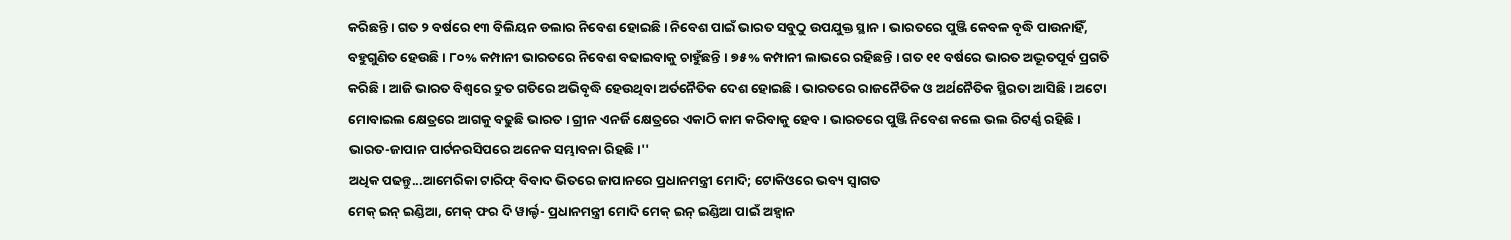କରିଛନ୍ତି । ଗତ ୨ ବର୍ଷରେ ୧୩ ବିଲିୟନ ଡଲାର ନିବେଶ ହୋଇଛି । ନିବେଶ ପାଇଁ ଭାରତ ସବୁଠୁ ଉପଯୁକ୍ତ ସ୍ଥାନ । ଭାରତରେ ପୁଞ୍ଜି କେବଳ ବୃଦ୍ଧି ପାଉନାହିଁ, ବହୁଗୁଣିତ ହେଉଛି । ୮୦% କମ୍ପାନୀ ଭାରତରେ ନିବେଶ ବଢାଇବାକୁ ଚାହୁଁଛନ୍ତି । ୭୫% କମ୍ପାନୀ ଲାଭରେ ରହିଛନ୍ତି । ଗତ ୧୧ ବର୍ଷରେ ଭାରତ ଅଦ୍ଭୂତପୂର୍ବ ପ୍ରଗତି କରିଛି । ଆଜି ଭାରତ ବିଶ୍ୱରେ ଦ୍ରୁତ ଗତିରେ ଅଭିବୃଦ୍ଧି ହେଉଥିବା ଅର୍ତନୈତିକ ଦେଶ ହୋଇଛି । ଭାରତରେ ରାଜନୈତିକ ଓ ଅର୍ଥନୈତିକ ସ୍ଥିରତା ଆସିଛି । ଅଟୋ ମୋବାଇଲ କ୍ଷେତ୍ରରେ ଆଗକୁ ବଢୁଛି ଭାରତ । ଗ୍ରୀନ ଏନର୍ଜି କ୍ଷେତ୍ରରେ ଏକାଠି କାମ କରିବାକୁ ହେବ । ଭାରତରେ ପୁଞ୍ଜି ନିବେଶ କଲେ ଭଲ ରିଟର୍ଣ୍ଣ ରହିଛି । ଭାରତ-ଜାପାନ ପାର୍ଟନରସିପରେ ଅନେକ ସମ୍ଭାବନା ରିହଛି ।''
ଅଧିକ ପଢନ୍ତୁ...ଆମେରିକା ଟାରିଫ୍ ବିବାଦ ଭିତରେ ଜାପାନରେ ପ୍ରଧାନମନ୍ତ୍ରୀ ମୋଦି; ଟୋକିଓରେ ଭବ୍ୟ ସ୍ୱାଗତ
ମେକ୍ ଇନ୍ ଇଣ୍ଡିଆ, ମେକ୍ ଫର ଦି ୱାର୍ଲ୍ଡ- ପ୍ରଧାନମନ୍ତ୍ରୀ ମୋଦି ମେକ୍ ଇନ୍ ଇଣ୍ଡିଆ ପାଇଁ ଅହ୍ୱାନ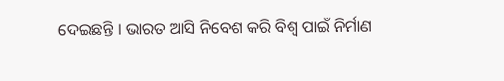ଦେଇଛନ୍ତି । ଭାରତ ଆସି ନିବେଶ କରି ବିଶ୍ୱ ପାଇଁ ନିର୍ମାଣ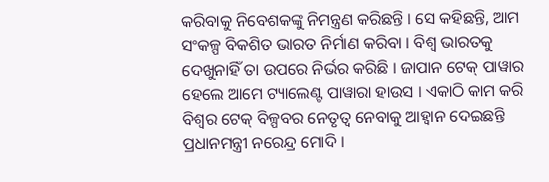କରିବାକୁ ନିବେଶକଙ୍କୁ ନିମନ୍ତ୍ରଣ କରିଛନ୍ତି । ସେ କହିଛନ୍ତି, ଆମ ସଂକଳ୍ପ ବିକଶିତ ଭାରତ ନିର୍ମାଣ କରିବା । ବିଶ୍ୱ ଭାରତକୁ ଦେଖୁନାହିଁ ତା ଉପରେ ନିର୍ଭର କରିଛି । ଜାପାନ ଟେକ୍ ପାୱାର ହେଲେ ଆମେ ଟ୍ୟାଲେଣ୍ଟ ପାୱାରା ହାଉସ । ଏକାଠି କାମ କରି ବିଶ୍ୱର ଟେକ୍ ବିଳ୍ପବର ନେତୃତ୍ୱ ନେବାକୁ ଆହ୍ୱାନ ଦେଇଛନ୍ତି ପ୍ରଧାନମନ୍ତ୍ରୀ ନରେନ୍ଦ୍ର ମୋଦି ।